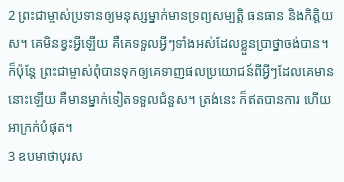2 ព្រះជាម្ចាស់ប្រទានឲ្យមនុស្សម្នាក់មានទ្រព្យសម្បត្តិ ធនធាន និងកិត្តិយស។ គេមិនខ្វះអ្វីឡើយ គឺគេទទួលអ្វីៗទាំងអស់ដែលខ្លួនប្រាថ្នាចង់បាន។ ក៏ប៉ុន្តែ ព្រះជាម្ចាស់ពុំបានទុកឲ្យគេទាញផលប្រយោជន៍ពីអ្វីៗដែលគេមាននោះឡើយ គឺមានម្នាក់ទៀតទទួលជំនួស។ ត្រង់នេះ ក៏ឥតបានការ ហើយអាក្រក់បំផុត។
3 ឧបមាថាបុរស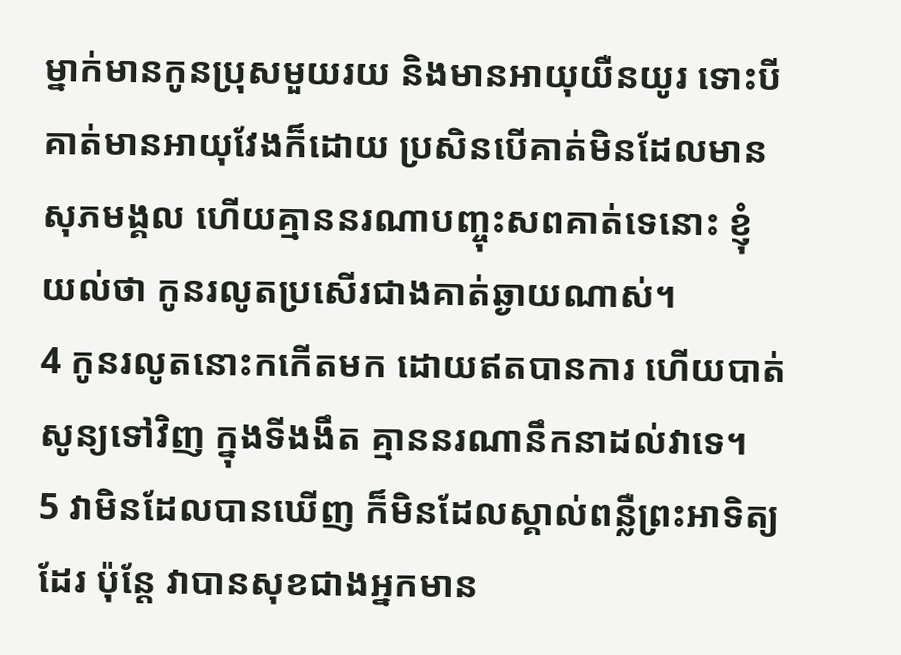ម្នាក់មានកូនប្រុសមួយរយ និងមានអាយុយឺនយូរ ទោះបីគាត់មានអាយុវែងក៏ដោយ ប្រសិនបើគាត់មិនដែលមានសុភមង្គល ហើយគ្មាននរណាបញ្ចុះសពគាត់ទេនោះ ខ្ញុំយល់ថា កូនរលូតប្រសើរជាងគាត់ឆ្ងាយណាស់។
4 កូនរលូតនោះកកើតមក ដោយឥតបានការ ហើយបាត់សូន្យទៅវិញ ក្នុងទីងងឹត គ្មាននរណានឹកនាដល់វាទេ។
5 វាមិនដែលបានឃើញ ក៏មិនដែលស្គាល់ពន្លឺព្រះអាទិត្យដែរ ប៉ុន្តែ វាបានសុខជាងអ្នកមាន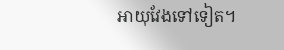អាយុវែងទៅទៀត។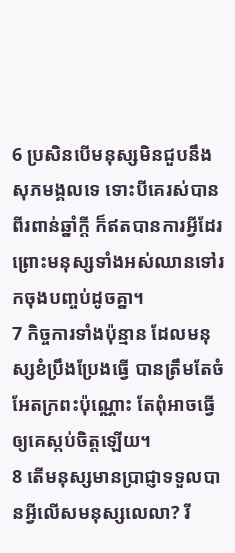6 ប្រសិនបើមនុស្សមិនជួបនឹងសុភមង្គលទេ ទោះបីគេរស់បានពីរពាន់ឆ្នាំក្ដី ក៏ឥតបានការអ្វីដែរ ព្រោះមនុស្សទាំងអស់ឈានទៅរកចុងបញ្ចប់ដូចគ្នា។
7 កិច្ចការទាំងប៉ុន្មាន ដែលមនុស្សខំប្រឹងប្រែងធ្វើ បានត្រឹមតែចំអែតក្រពះប៉ុណ្ណោះ តែពុំអាចធ្វើឲ្យគេស្កប់ចិត្តឡើយ។
8 តើមនុស្សមានប្រាជ្ញាទទួលបានអ្វីលើសមនុស្សលេលា? រី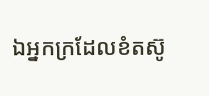ឯអ្នកក្រដែលខំតស៊ូ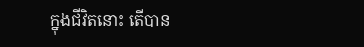ក្នុងជីវិតនោះ តើបាន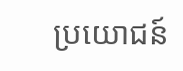ប្រយោជន៍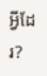អ្វីដែរ?